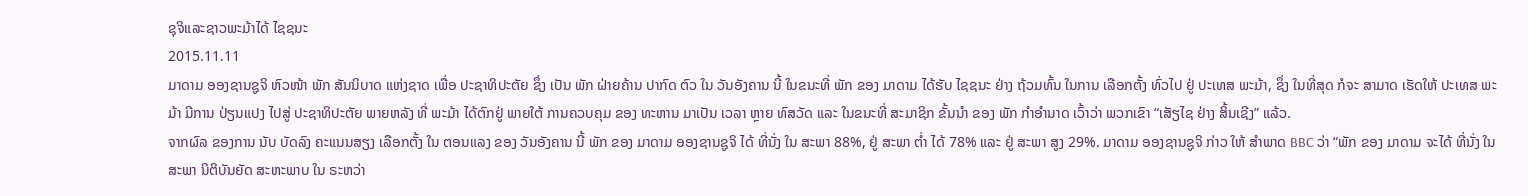ຊຸຈິແລະຊາວພະມ້າໄດ້ ໄຊຊນະ
2015.11.11
ມາດາມ ອອງຊານຊູຈິ ຫົວໜ້າ ພັກ ສັນນິບາດ ແຫ່ງຊາດ ເພື່ອ ປະຊາທິປະຕັຍ ຊຶ່ງ ເປັນ ພັກ ຝ່າຍຄ້ານ ປາກົດ ຕົວ ໃນ ວັນອັງຄານ ນີ້ ໃນຂນະທີ່ ພັກ ຂອງ ມາດາມ ໄດ້ຮັບ ໄຊຊນະ ຢ່າງ ຖ້ວມທົ້ນ ໃນການ ເລືອກຕັ້ງ ທົ່ວໄປ ຢູ່ ປະເທສ ພະມ້າ, ຊຶ່ງ ໃນທີ່ສຸດ ກໍຈະ ສາມາດ ເຮັດໃຫ້ ປະເທສ ພະມ້າ ມີການ ປ່ຽນແປງ ໄປສູ່ ປະຊາທິປະຕັຍ ພາຍຫລັງ ທີ່ ພະມ້າ ໄດ້ຕົກຢູ່ ພາຍໃຕ້ ການຄວບຄຸມ ຂອງ ທະຫານ ມາເປັນ ເວລາ ຫຼາຍ ທົສວັດ ແລະ ໃນຂນະທີ່ ສະມາຊິກ ຂັ້ນນຳ ຂອງ ພັກ ກຳອຳນາດ ເວົ້າວ່າ ພວກເຂົາ “ເສັຽໄຊ ຢ່າງ ສິ້ນເຊີງ” ແລ້ວ.
ຈາກຜົລ ຂອງການ ນັບ ບັດລົງ ຄະແນນສຽງ ເລືອກຕັ້ງ ໃນ ຕອນແລງ ຂອງ ວັນອັງຄານ ນີ້ ພັກ ຂອງ ມາດາມ ອອງຊານຊູຈິ ໄດ້ ທີ່ນັ່ງ ໃນ ສະພາ 88%, ຢູ່ ສະພາ ຕ່ຳ ໄດ້ 78% ແລະ ຢູ່ ສະພາ ສູງ 29%. ມາດາມ ອອງຊານຊູຈິ ກ່າວ ໃຫ້ ສຳພາດ BBC ວ່າ “ພັກ ຂອງ ມາດາມ ຈະໄດ້ ທີ່ນັ່ງ ໃນ ສະພາ ນິຕິບັນຍັດ ສະຫະພາບ ໃນ ຣະຫວ່າ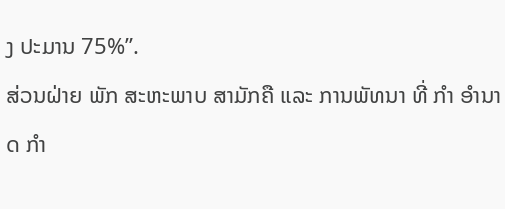ງ ປະມານ 75%”.
ສ່ວນຝ່າຍ ພັກ ສະຫະພາບ ສາມັກຄື ແລະ ການພັທນາ ທີ່ ກຳ ອຳນາດ ກຳ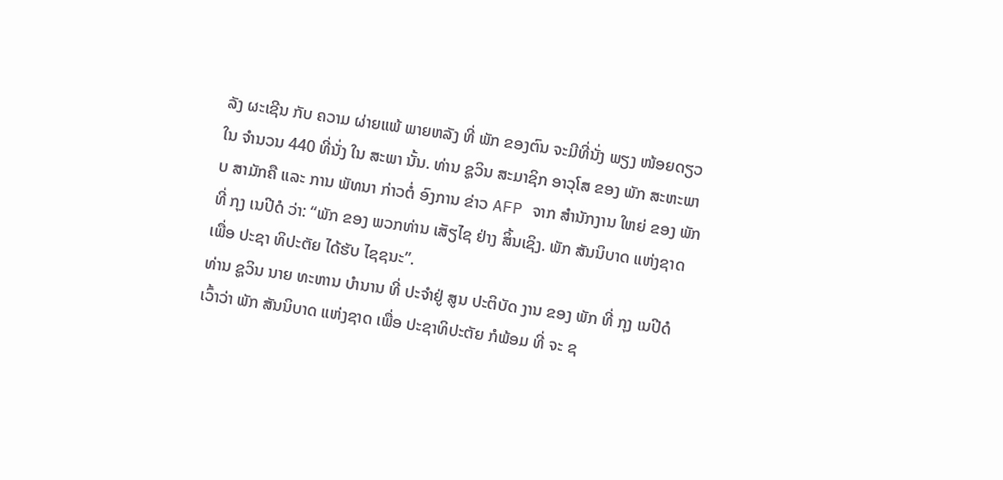ລັງ ຜະເຊີນ ກັບ ຄວາມ ຜ່າຍແພ້ ພາຍຫລັງ ທີ່ ພັກ ຂອງຕົນ ຈະມີທີ່ນັ່ງ ພຽງ ໜ້ອຍດຽວ ໃນ ຈຳນວນ 440 ທີ່ນັ່ງ ໃນ ສະພາ ນັ້ນ. ທ່ານ ຊູວິນ ສະມາຊິກ ອາວຸໂສ ຂອງ ພັກ ສະຫະພາບ ສາມັກຄື ແລະ ການ ພັທນາ ກ່າວຕໍ່ ອົງການ ຂ່າວ AFP ຈາກ ສຳນັກງານ ໃຫຍ່ ຂອງ ພັກ ທີ່ ກຸງ ເນປີດໍ ວ່າ: “ພັກ ຂອງ ພວກທ່ານ ເສັຽໄຊ ຢ່າງ ສິ້ນເຊິງ. ພັກ ສັນນິບາດ ແຫ່ງຊາດ ເພື່ອ ປະຊາ ທິປະຕັຍ ໄດ້ຮັບ ໄຊຊນະ”.
ທ່ານ ຊູວິນ ນາຍ ທະຫານ ບຳນານ ທີ່ ປະຈຳຢູ່ ສູນ ປະຕິບັດ ງານ ຂອງ ພັກ ທີ່ ກຸງ ເນປີດໍ ເວົ້າວ່າ ພັກ ສັນນິບາດ ແຫ່ງຊາດ ເພື່ອ ປະຊາທິປະຕັຍ ກໍພ້ອມ ທີ່ ຈະ ຊ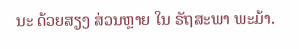ນະ ດ້ວຍສຽງ ສ່ວນຫຼາຍ ໃນ ຣັຖສະພາ ພະມ້າ.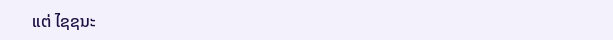ແຕ່ ໄຊຊນະ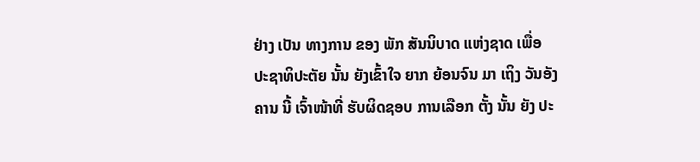ຢ່າງ ເປັນ ທາງການ ຂອງ ພັກ ສັນນິບາດ ແຫ່ງຊາດ ເພື່ອ ປະຊາທິປະຕັຍ ນັ້ນ ຍັງເຂົ້າໃຈ ຍາກ ຍ້ອນຈົນ ມາ ເຖິງ ວັນອັງຄານ ນີ້ ເຈົ້າໜ້າທີ່ ຮັບຜິດຊອບ ການເລືອກ ຕັ້ງ ນັ້ນ ຍັງ ປະ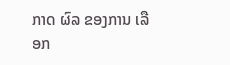ກາດ ຜົລ ຂອງການ ເລືອກ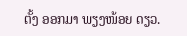ຕັ້ງ ອອກມາ ພຽງໜ້ອຍ ດຽວ.